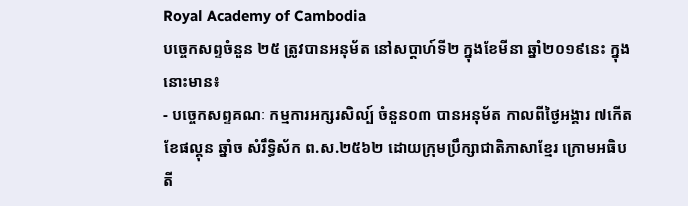Royal Academy of Cambodia
បច្ចេកសព្ទចំនួន ២៥ ត្រូវបានអនុម័ត នៅសប្តាហ៍ទី២ ក្នុងខែមីនា ឆ្នាំ២០១៩នេះ ក្នុងនោះមាន៖
- បច្ចេកសព្ទគណៈ កម្មការអក្សរសិល្ប៍ ចំនួន០៣ បានអនុម័ត កាលពីថ្ងៃអង្គារ ៧កើត ខែផល្គុន ឆ្នាំច សំរឹទ្ធិស័ក ព.ស.២៥៦២ ដោយក្រុមប្រឹក្សាជាតិភាសាខ្មែរ ក្រោមអធិបតី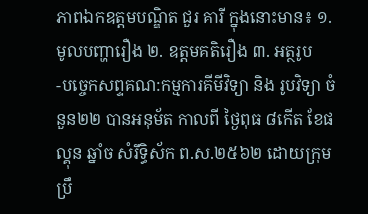ភាពឯកឧត្តមបណ្ឌិត ជួរ គារី ក្នុងនោះមាន៖ ១. មូលបញ្ហារឿង ២. ឧត្តមគតិរឿង ៣. អត្ថរូប
-បច្ចេកសព្ទគណ:កម្មការគីមីវិទ្យា និង រូបវិទ្យា ចំនួន២២ បានអនុម័ត កាលពី ថ្ងៃពុធ ៨កើត ខែផល្គុន ឆ្នាំច សំរឹទ្ធិស័ក ព.ស.២៥៦២ ដោយក្រុមប្រឹ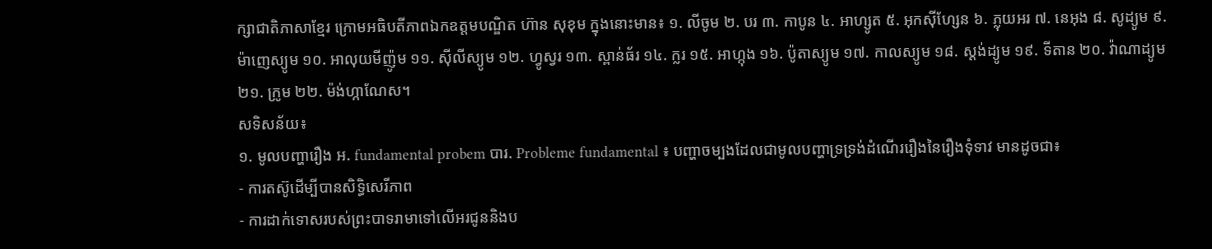ក្សាជាតិភាសាខ្មែរ ក្រោមអធិបតីភាពឯកឧត្តមបណ្ឌិត ហ៊ាន សុខុម ក្នុងនោះមាន៖ ១. លីចូម ២. បរ ៣. កាបូន ៤. អាហ្សូត ៥. អុកស៊ីហ្សែន ៦. ភ្លុយអរ ៧. នេអុង ៨. សូដ្យូម ៩. ម៉ាញេស្យូម ១០. អាលុយមីញ៉ូម ១១. ស៊ីលីស្យូម ១២. ហ្វូស្វរ ១៣. ស្ពាន់ធ័រ ១៤. ក្លរ ១៥. អាហ្កុង ១៦. ប៉ូតាស្យូម ១៧. កាលស្យូម ១៨. ស្តង់ដ្យូម ១៩. ទីតាន ២០. វ៉ាណាដ្យូម ២១. ក្រូម ២២. ម៉ង់ហ្កាណែស។
សទិសន័យ៖
១. មូលបញ្ហារឿង អ. fundamental probem បារ. Probleme fundamental ៖ បញ្ហាចម្បងដែលជាមូលបញ្ហាទ្រទ្រង់ដំណើររឿងនៃរឿងទុំទាវ មានដូចជា៖
- ការតស៊ូដើម្បីបានសិទ្ធិសេរីភាព
- ការដាក់ទោសរបស់ព្រះបាទរាមាទៅលើអរជូននិងប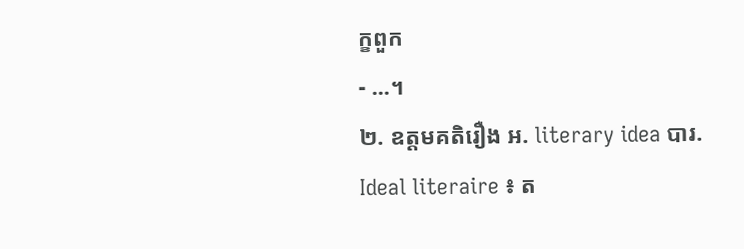ក្ខពួក
- ...។
២. ឧត្តមគតិរឿង អ. literary idea បារ. Ideal literaire ៖ ត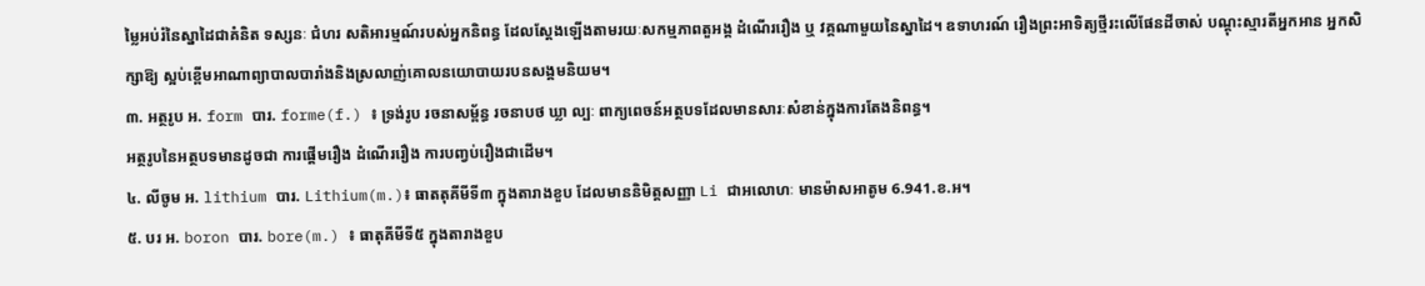ម្លៃអប់រំនៃស្នាដៃជាគំនិត ទស្សនៈ ជំហរ សតិអារម្មណ៍របស់អ្នកនិពន្ធ ដែលស្តែងឡើងតាមរយៈសកម្មភាពតួអង្គ ដំណើររឿង ឬ វគ្គណាមួយនៃស្នាដៃ។ ឧទាហរណ៍ រឿងព្រះអាទិត្យថ្មីរះលើផែនដីចាស់ បណ្តុះស្មារតីអ្នកអាន អ្នកសិក្សាឱ្យ ស្អប់ខ្ពើមអាណាព្យាបាលបារាំងនិងស្រលាញ់គោលនយោបាយរបនសង្គមនិយម។
៣. អត្ថរូប អ. form បារ. forme(f.) ៖ ទ្រង់រូប រចនាសម្ព័ន្ធ រចនាបថ ឃ្លា ល្បៈ ពាក្យពេចន៍អត្ថបទដែលមានសារៈសំខាន់ក្នុងការតែងនិពន្ធ។
អត្ថរូបនៃអត្ថបទមានដូចជា ការផ្តើមរឿង ដំណើររឿង ការបញ្វប់រឿងជាដើម។
៤. លីចូម អ. lithium បារ. Lithium(m.)៖ ធាតតុគីមីទី៣ ក្នុងតារាងខួប ដែលមាននិមិត្តសញ្ញា Li ជាអលោហៈ មានម៉ាសអាតូម 6.941.ខ.អ។
៥. បរ អ. boron បារ. bore(m.) ៖ ធាតុគីមីទី៥ ក្នុងតារាងខួប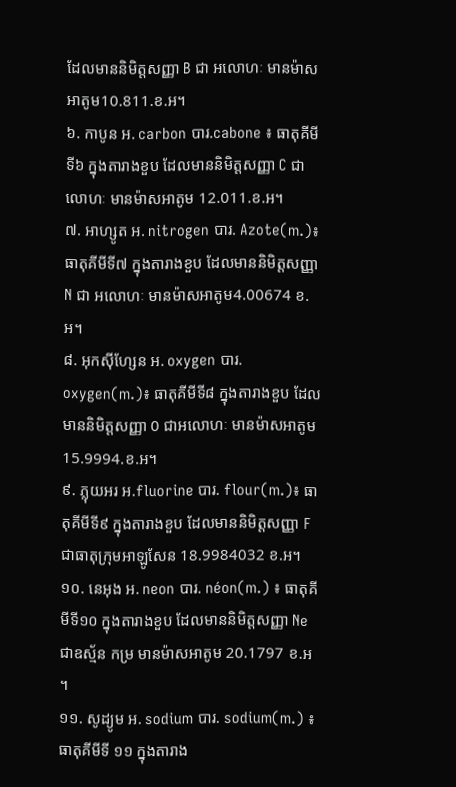ដែលមាននិមិត្តសញ្ញា B ជា អលោហៈ មានម៉ាសអាតូម10.811.ខ.អ។
៦. កាបូន អ. carbon បារ.cabone ៖ ធាតុគីមីទី៦ ក្នុងតារាងខួប ដែលមាននិមិត្តសញ្ញា C ជា លោហៈ មានម៉ាសអាតូម 12.011.ខ.អ។
៧. អាហ្សូត អ. nitrogen បារ. Azote(m.)៖ ធាតុគីមីទី៧ ក្នុងតារាងខួប ដែលមាននិមិត្តសញ្ញា N ជា អលោហៈ មានម៉ាសអាតូម4.00674 ខ.អ។
៨. អុកស៊ីហ្សែន អ. oxygen បារ. oxygen(m.)៖ ធាតុគីមីទី៨ ក្នុងតារាងខួប ដែលមាននិមិត្តសញ្ញា 0 ជាអលោហៈ មានម៉ាសអាតូម 15.9994.ខ.អ។
៩. ភ្លុយអរ អ.fluorine បារ. flour(m.)៖ ធាតុគីមីទី៩ ក្នុងតារាងខួប ដែលមាននិមិត្តសញ្ញា F ជាធាតុក្រុមអាឡូសែន 18.9984032 ខ.អ។
១០. នេអុង អ. neon បារ. néon(m.) ៖ ធាតុគីមីទី១០ ក្នុងតារាងខួប ដែលមាននិមិត្តសញ្ញា Ne ជាឧស្ម័ន កម្រ មានម៉ាសអាតូម 20.1797 ខ.អ ។
១១. សូដ្យូម អ. sodium បារ. sodium(m.) ៖ ធាតុគីមីទី ១១ ក្នុងតារាង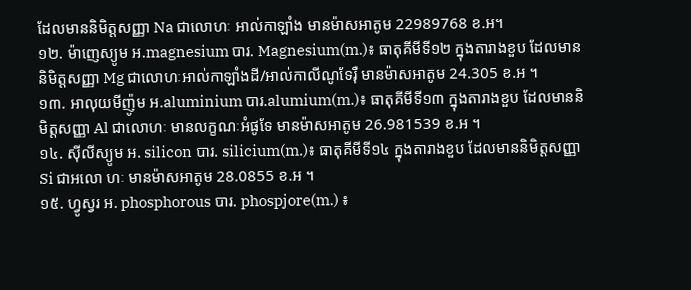ដែលមាននិមិត្តសញ្ញា Na ជាលោហៈ អាល់កាឡាំង មានម៉ាសអាតូម 22989768 ខ.អ។
១២. ម៉ាញេស្យូម អ.magnesium បារ. Magnesium(m.)៖ ធាតុគីមីទី១២ ក្នុងតារាងខួប ដែលមាននិមិត្តសញ្ញា Mg ជាលោហៈអាល់កាឡាំងដី/អាល់កាលីណូទែរ៉ឺ មានម៉ាសអាតូម 24.305 ខ.អ ។
១៣. អាលុយមីញ៉ូម អ.aluminium បារ.alumium(m.)៖ ធាតុគីមីទី១៣ ក្នុងតារាងខួប ដែលមាននិមិត្តសញ្ញា Al ជាលោហៈ មានលក្ខណៈអំផូទែ មានម៉ាសអាតូម 26.981539 ខ.អ ។
១៤. ស៊ីលីស្យូម អ. silicon បារ. silicium(m.)៖ ធាតុគីមីទី១៤ ក្នុងតារាងខួប ដែលមាននិមិត្តសញ្ញា Si ជាអលោ ហៈ មានម៉ាសអាតូម 28.0855 ខ.អ ។
១៥. ហ្វូស្វរ អ. phosphorous បារ. phospjore(m.) ៖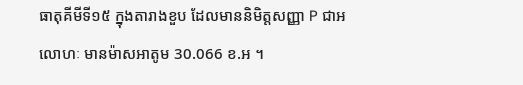ធាតុគីមីទី១៥ ក្នុងតារាងខួប ដែលមាននិមិត្តសញ្ញា P ជាអ លោហៈ មានម៉ាសអាតូម 30.066 ខ.អ ។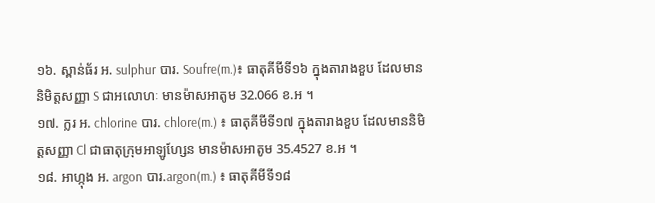១៦. ស្ពាន់ធ័រ អ. sulphur បារ. Soufre(m.)៖ ធាតុគីមីទី១៦ ក្នុងតារាងខួប ដែលមាននិមិត្តសញ្ញា S ជាអលោហៈ មានម៉ាសអាតូម 32.066 ខ.អ ។
១៧. ក្លរ អ. chlorine បារ. chlore(m.) ៖ ធាតុគីមីទី១៧ ក្នុងតារាងខួប ដែលមាននិមិត្តសញ្ញា Cl ជាធាតុក្រុមអាឡូហ្សែន មានម៉ាសអាតូម 35.4527 ខ.អ ។
១៨. អាហ្កុង អ. argon បារ.argon(m.) ៖ ធាតុគីមីទី១៨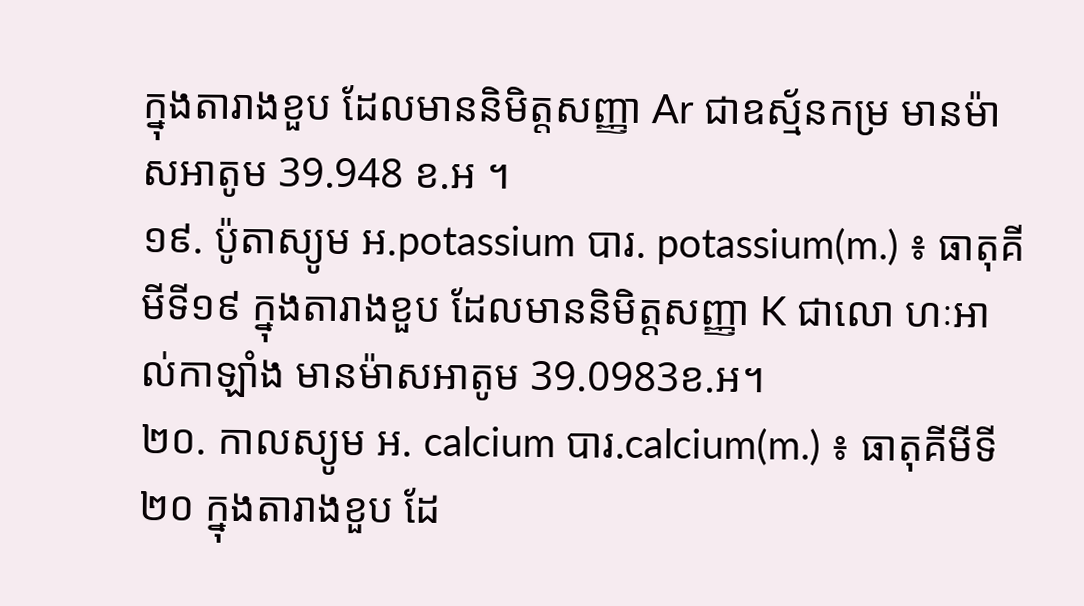ក្នុងតារាងខួប ដែលមាននិមិត្តសញ្ញា Ar ជាឧស្ម័នកម្រ មានម៉ាសអាតូម 39.948 ខ.អ ។
១៩. ប៉ូតាស្យូម អ.potassium បារ. potassium(m.) ៖ ធាតុគីមីទី១៩ ក្នុងតារាងខួប ដែលមាននិមិត្តសញ្ញា K ជាលោ ហៈអាល់កាឡាំង មានម៉ាសអាតូម 39.0983ខ.អ។
២០. កាលស្យូម អ. calcium បារ.calcium(m.) ៖ ធាតុគីមីទី២០ ក្នុងតារាងខួប ដែ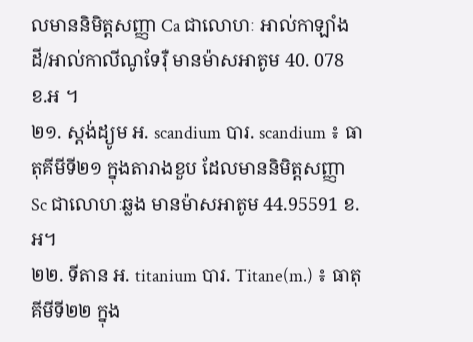លមាននិមិត្តសញ្ញា Ca ជាលោហៈ អាល់កាឡាំងដី/អាល់កាលីណូទែរ៉ឺ មានម៉ាសអាតូម 40. 078 ខ.អ ។
២១. ស្តង់ដ្យូម អ. scandium បារ. scandium ៖ ធាតុគីមីទី២១ ក្នុងតារាងខួប ដែលមាននិមិត្តសញ្ញា Sc ជាលោហៈឆ្លង មានម៉ាសអាតូម 44.95591 ខ.អ។
២២. ទីតាន អ. titanium បារ. Titane(m.) ៖ ធាតុគីមីទី២២ ក្នុង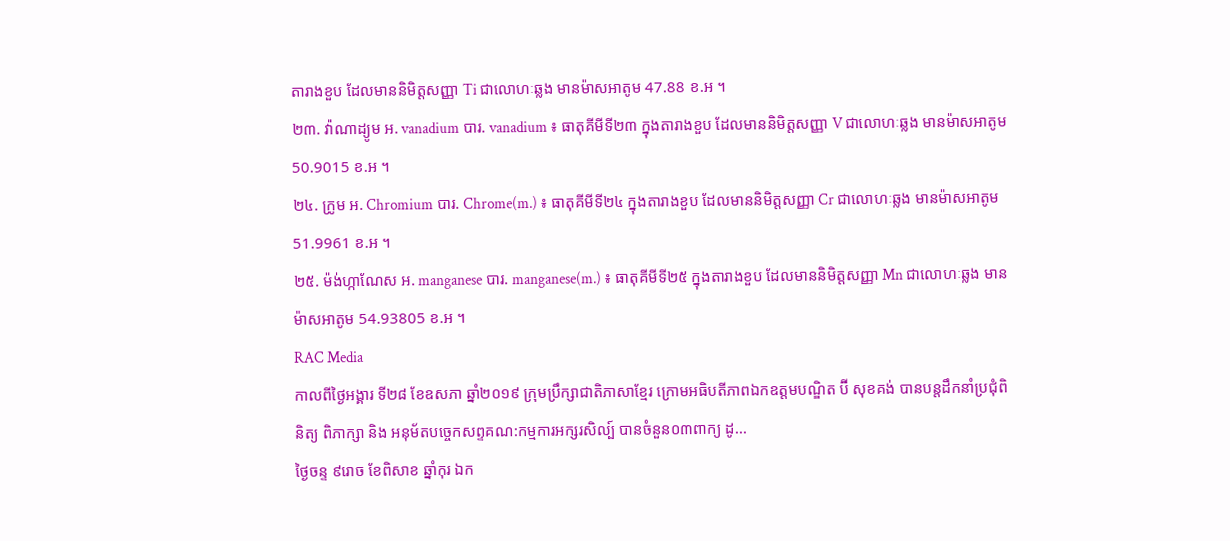តារាងខួប ដែលមាននិមិត្តសញ្ញា Ti ជាលោហៈឆ្លង មានម៉ាសអាតូម 47.88 ខ.អ ។
២៣. វ៉ាណាដ្យូម អ. vanadium បារ. vanadium ៖ ធាតុគីមីទី២៣ ក្នុងតារាងខួប ដែលមាននិមិត្តសញ្ញា V ជាលោហៈឆ្លង មានម៉ាសអាតូម 50.9015 ខ.អ ។
២៤. ក្រូម អ. Chromium បារ. Chrome(m.) ៖ ធាតុគីមីទី២៤ ក្នុងតារាងខួប ដែលមាននិមិត្តសញ្ញា Cr ជាលោហៈឆ្លង មានម៉ាសអាតូម 51.9961 ខ.អ ។
២៥. ម៉ង់ហ្កាណែស អ. manganese បារ. manganese(m.) ៖ ធាតុគីមីទី២៥ ក្នុងតារាងខួប ដែលមាននិមិត្តសញ្ញា Mn ជាលោហៈឆ្លង មានម៉ាសអាតូម 54.93805 ខ.អ ។
RAC Media
កាលពីថ្ងៃអង្គារ ទី២៨ ខែឧសភា ឆ្នាំ២០១៩ ក្រុមប្រឹក្សាជាតិភាសាខ្មែរ ក្រោមអធិបតីភាពឯកឧត្តមបណ្ឌិត ប៊ី សុខគង់ បានបន្តដឹកនាំប្រជុំពិនិត្យ ពិភាក្សា និង អនុម័តបច្ចេកសព្ទគណ:កម្មការអក្សរសិល្ប៍ បានចំនួន០៣ពាក្យ ដូ...
ថ្ងៃចន្ទ ៩រោច ខែពិសាខ ឆ្នាំកុរ ឯក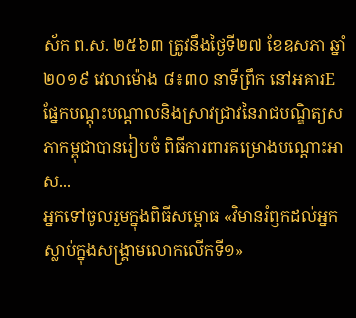ស័ក ព.ស. ២៥៦៣ ត្រូវនឹងថ្ងៃទី២៧ ខែឧសភា ឆ្នាំ២០១៩ វេលាម៉ោង ៨៖៣០ នាទីព្រឹក នៅអគារE ផ្នែកបណ្តុះបណ្តាលនិងស្រាវជ្រាវនៃរាជបណ្ឌិត្យសភាកម្ពុជាបានរៀបចំ ពិធីការពារគម្រោងបណ្តោះអាស...
អ្នកទៅចូលរួមក្នុងពិធីសម្ពោធ «វិមានរំឭកដល់អ្នកស្លាប់ក្នុងសង្គ្រាមលោកលើកទី១»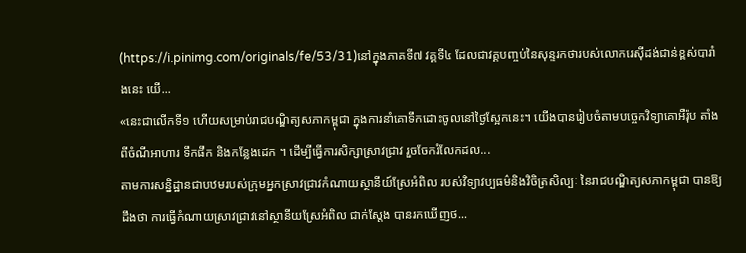(https://i.pinimg.com/originals/fe/53/31)នៅក្នុងភាគទី៧ វគ្គទី៤ ដែលជាវគ្គបញ្ចប់នៃសុន្ទរកថារបស់លោករេស៊ីដង់ជាន់ខ្ពស់បារាំងនេះ យើ...
«នេះជាលើកទី១ ហើយសម្រាប់រាជបណ្ឌិត្យសភាកម្ពុជា ក្នុងការនាំគោទឹកដោះចូលនៅថ្ងៃស្អែកនេះ។ យើងបានរៀបចំតាមបច្ចេកវិទ្យាគោអឺរ៉ុប តាំងពីចំណីអាហារ ទឹកផឹក និងកន្លែងដេក ។ ដើម្បីធ្វើការសិក្សាស្រាវជ្រាវ រួចចែករំលែកដល...
តាមការសន្និដ្ឋានជាបឋមរបស់ក្រុមអ្នកស្រាវជ្រាវកំណាយស្ថានីយ៍ស្រែអំពិល របស់វិទ្យាវប្បធម៌និងវិចិត្រសិល្បៈ នៃរាជបណ្ឌិត្យសភាកម្ពុជា បានឱ្យដឹងថា ការធ្វើកំណាយស្រាវជ្រាវនៅស្ថានីយស្រែអំពិល ជាក់ស្តែង បានរកឃើញថ...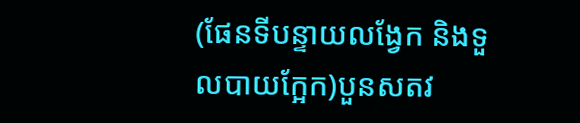(ផែនទីបន្ទាយលង្វែក និងទួលបាយក្អែក)បួនសតវ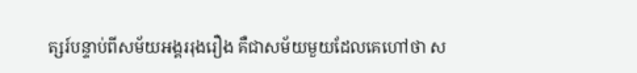ត្សរ៍បន្ទាប់ពីសម័យអង្គររុងរឿង គឺជាសម័យមួយដែលគេហៅថា ស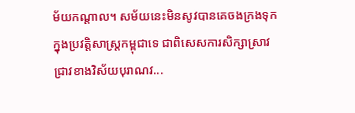ម័យកណ្តាល។ សម័យនេះមិនសូវបានគេចងក្រងទុកក្នុងប្រវត្តិសាស្រ្តកម្ពុជាទេ ជាពិសេសការសិក្សាស្រាវជ្រាវខាងវិស័យបុរាណវ...